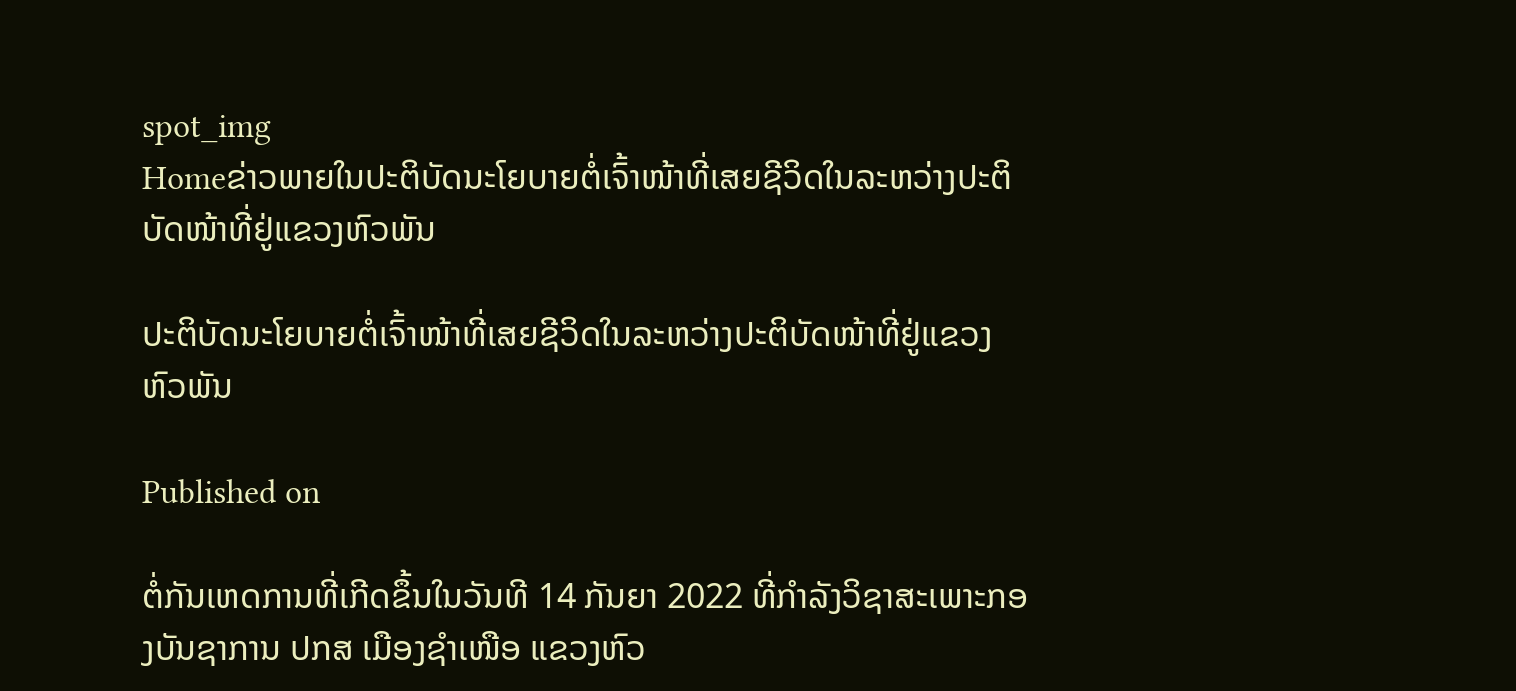spot_img
Homeຂ່າວພາຍໃນປະຕິບັດນະໂຍບາຍຕໍ່ເຈົ້າໜ້າທີ່ເສຍຊີວິດໃນລະຫວ່າງປະຕິບັດໜ້າທີ່ຢູ່ແຂວງຫົວພັນ

ປະຕິບັດນະໂຍບາຍຕໍ່ເຈົ້າໜ້າທີ່ເສຍຊີວິດໃນລະຫວ່າງປະຕິບັດໜ້າທີ່ຢູ່ແຂວງຫົວພັນ

Published on

ຕໍ່ກັນເຫດການທີ່ເກີດຂຶ້ນໃນວັນທີ 14 ກັນຍາ 2022 ທີ່ກຳລັງວິຊາສະເພາະກອງບັນຊາການ ປກສ ເມືອງຊຳເໜືອ ແຂວງຫົວ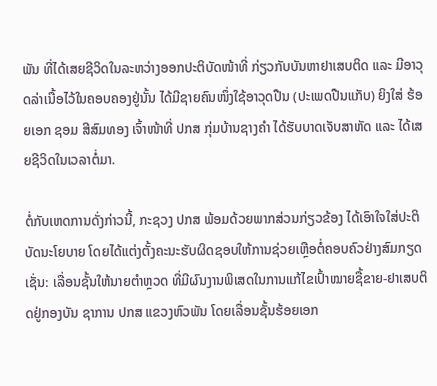ພັນ ທີ່ໄດ້ເສຍຊີວິດໃນລະຫວ່າງອອກປະຕິບັດໜ້າທີ່ ກ່ຽວກັບບັນຫາຢາເສບຕິດ ແລະ ມີອາວຸດລ່າເນື້ອໄວ້ໃນຄອບຄອງຢູ່ນັ້ນ ໄດ້ມີຊາຍຄົນໜຶ່ງໃຊ້ອາວຸດປືນ (ປະເພດປືນແກັບ) ຍິງໃສ່ ຮ້ອຍເອກ ຊອມ ສີສົມທອງ ເຈົ້າໜ້າທີ່ ປກສ ກຸ່ມບ້ານຊາງຄຳ ໄດ້ຮັບບາດເຈັບສາຫັດ ແລະ ໄດ້ເສຍຊີວິດໃນເວລາຕໍ່ມາ.

ຕໍ່ກັບເຫດການດັ່ງກ່າວນີ້, ກະຊວງ ປກສ ພ້ອມດ້ວຍພາກສ່ວນກ່ຽວຂ້ອງ ໄດ້ເອົາໃຈໃສ່ປະຕິບັດນະໂຍບາຍ ໂດຍໄດ້ແຕ່ງຕັ້ງຄະນະຮັບຜິດຊອບໃຫ້ການຊ່ວຍເຫຼືອຕໍ່ຄອບຄົວຢ່າງສົມກຽດ ເຊັ່ນ: ເລື່ອນຊັ້ນໃຫ້ນາຍຕຳຫຼວດ ທີ່ມີຜົນງານພິເສດໃນການແກ້ໄຂເປົ້າໝາຍຊື້ຂາຍ-ຢາເສບຕິດຢູ່ກອງບັນ ຊາການ ປກສ ແຂວງຫົວພັນ ໂດຍເລື່ອນຊັ້ນຮ້ອຍເອກ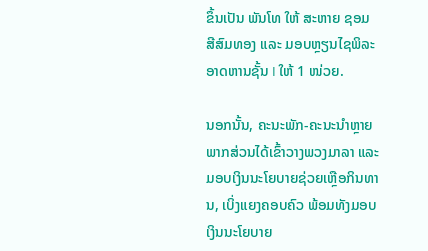ຂຶ້ນເປັນ ພັນໂທ ໃຫ້ ສະຫາຍ ຊອມ ສີສົມທອງ ແລະ ມອບຫຼຽນໄຊພິລະອາດຫານຊັ້ນ I ໃຫ້ 1 ໜ່ວຍ.

ນອກນັ້ນ, ຄະນະພັກ-ຄະນະນຳຫຼາຍພາກສ່ວນໄດ້ເຂົ້າວາງພວງມາລາ ແລະ ມອບເງິນນະໂຍບາຍຊ່ວຍເຫຼືອກິນທານ, ເບິ່ງແຍງຄອບຄົວ ພ້ອມທັງມອບເງິນນະໂຍບາຍ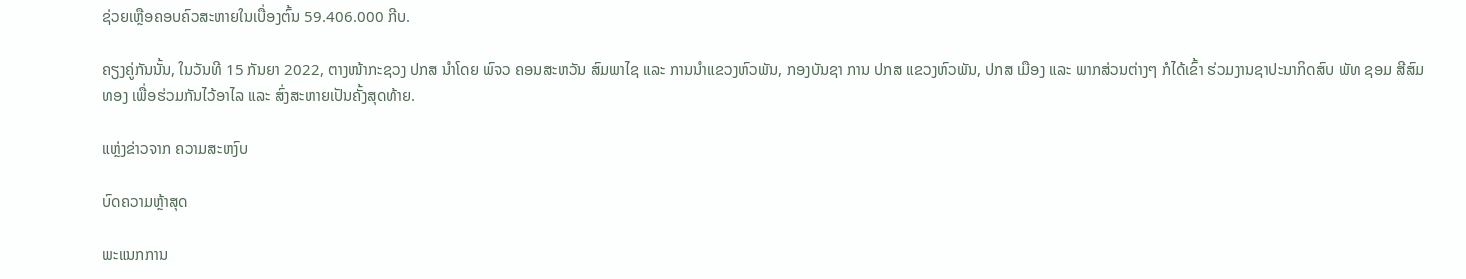ຊ່ວຍເຫຼືອຄອບຄົວສະຫາຍໃນເບື່ອງຕົ້ນ 59.406.000 ກີບ.

ຄຽງຄູ່ກັນນັ້ນ, ໃນວັນທີ 15 ກັນຍາ 2022, ຕາງໜ້າກະຊວງ ປກສ ນໍາໂດຍ ພົຈວ ຄອນສະຫວັນ ສົມພາໄຊ ແລະ ການນໍາແຂວງຫົວພັນ, ກອງບັນຊາ ການ ປກສ ແຂວງຫົວພັນ, ປກສ ເມືອງ ແລະ ພາກສ່ວນຕ່າງໆ ກໍໄດ້ເຂົ້າ ຮ່ວມງານຊາປະນາກິດສົບ ພັທ ຊອມ ສີສົມທອງ ເພື່ອຮ່ວມກັນໄວ້ອາໄລ ແລະ ສົ່ງສະຫາຍເປັນຄັ້ງສຸດທ້າຍ.

ແຫຼ່ງຂ່າວຈາກ ຄວາມສະຫງົບ

ບົດຄວາມຫຼ້າສຸດ

ພະແນກການ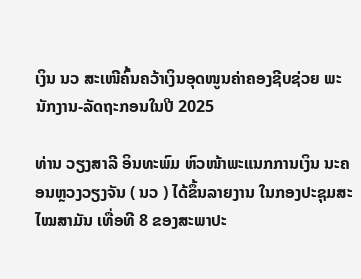ເງິນ ນວ ສະເໜີຄົ້ນຄວ້າເງິນອຸດໜູນຄ່າຄອງຊີບຊ່ວຍ ພະນັກງານ-ລັດຖະກອນໃນປີ 2025

ທ່ານ ວຽງສາລີ ອິນທະພົມ ຫົວໜ້າພະແນກການເງິນ ນະຄອນຫຼວງວຽງຈັນ ( ນວ ) ໄດ້ຂຶ້ນລາຍງານ ໃນກອງປະຊຸມສະໄໝສາມັນ ເທື່ອທີ 8 ຂອງສະພາປະ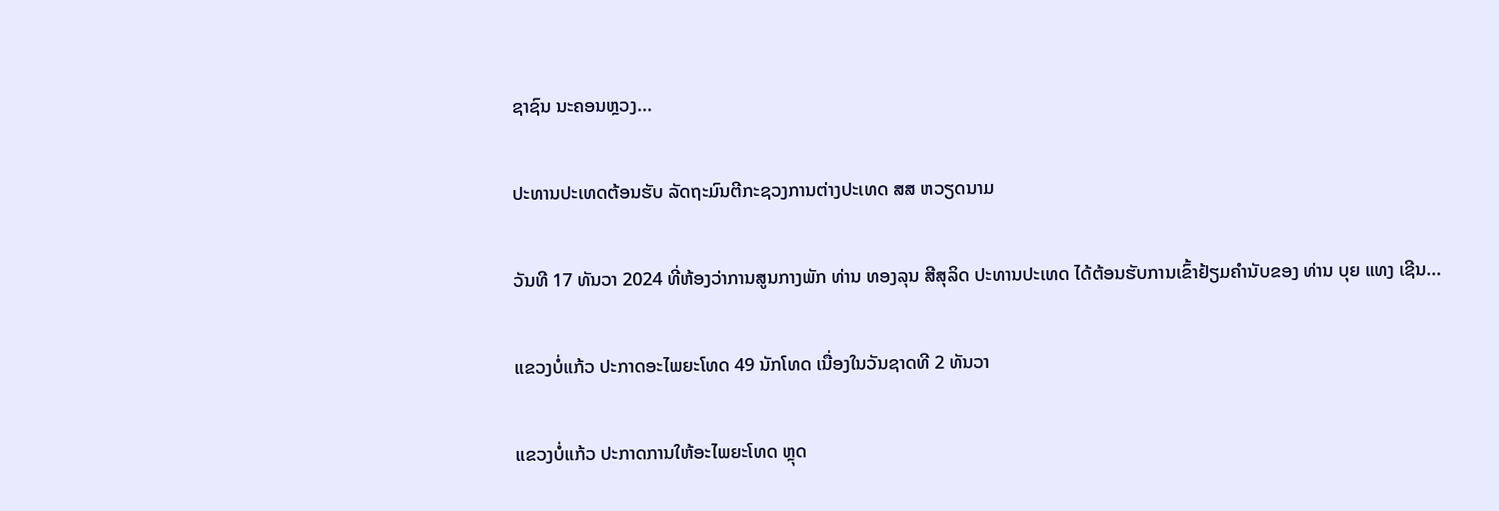ຊາຊົນ ນະຄອນຫຼວງ...

ປະທານປະເທດຕ້ອນຮັບ ລັດຖະມົນຕີກະຊວງການຕ່າງປະເທດ ສສ ຫວຽດນາມ

ວັນທີ 17 ທັນວາ 2024 ທີ່ຫ້ອງວ່າການສູນກາງພັກ ທ່ານ ທອງລຸນ ສີສຸລິດ ປະທານປະເທດ ໄດ້ຕ້ອນຮັບການເຂົ້າຢ້ຽມຄຳນັບຂອງ ທ່ານ ບຸຍ ແທງ ເຊີນ...

ແຂວງບໍ່ແກ້ວ ປະກາດອະໄພຍະໂທດ 49 ນັກໂທດ ເນື່ອງໃນວັນຊາດທີ 2 ທັນວາ

ແຂວງບໍ່ແກ້ວ ປະກາດການໃຫ້ອະໄພຍະໂທດ ຫຼຸດ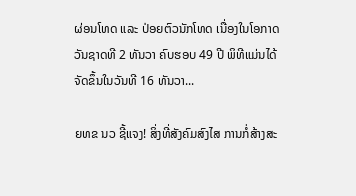ຜ່ອນໂທດ ແລະ ປ່ອຍຕົວນັກໂທດ ເນື່ອງໃນໂອກາດວັນຊາດທີ 2 ທັນວາ ຄົບຮອບ 49 ປີ ພິທີແມ່ນໄດ້ຈັດຂຶ້ນໃນວັນທີ 16 ທັນວາ...

ຍທຂ ນວ ຊີ້ແຈງ! ສິ່ງທີ່ສັງຄົມສົງໄສ ການກໍ່ສ້າງສະ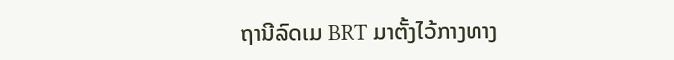ຖານີລົດເມ BRT ມາຕັ້ງໄວ້ກາງທາງ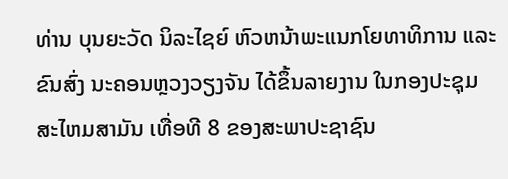ທ່ານ ບຸນຍະວັດ ນິລະໄຊຍ໌ ຫົວຫນ້າພະແນກໂຍທາທິການ ແລະ ຂົນສົ່ງ ນະຄອນຫຼວງວຽງຈັນ ໄດ້ຂຶ້ນລາຍງານ ໃນກອງປະຊຸມສະໄຫມສາມັນ ເທື່ອທີ 8 ຂອງສະພາປະຊາຊົນ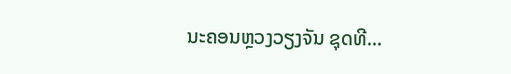ນະຄອນຫຼວງວຽງຈັນ ຊຸດທີ...